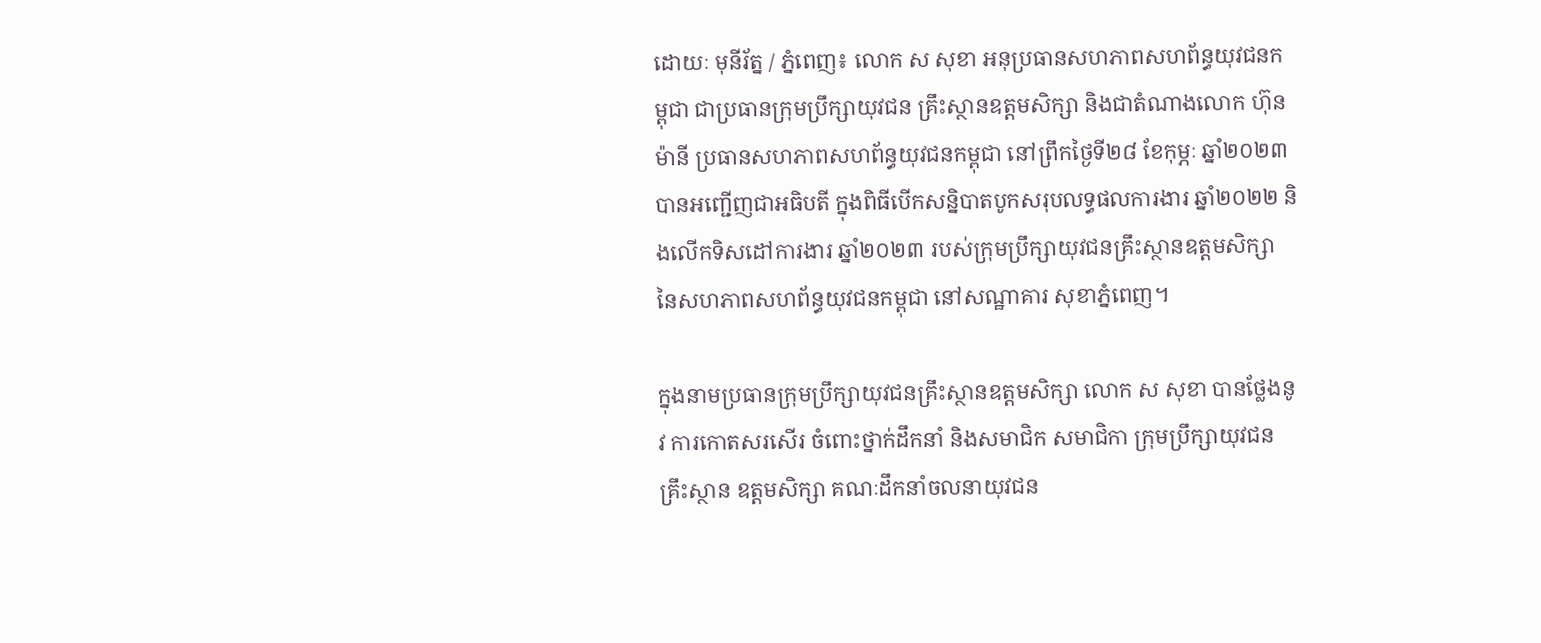ដោយៈ មុនីរ័ត្ន / ភ្នំពេញ៖ លោក ស សុខា អនុប្រធានសហភាពសហព័ន្ធយុវជនកម្ពុជា ជាប្រធានក្រុមប្រឹក្សាយុវជន គ្រឹះស្ថានឧត្តមសិក្សា និងជាតំណាងលោក ហ៊ុន ម៉ានី ប្រធានសហភាពសហព័ន្ធយុវជនកម្ពុជា នៅព្រឹកថ្ងៃទី២៨ ខែកុម្ភៈ ឆ្នាំ២០២៣ បានអញ្ជើញជាអធិបតី ក្នុងពិធីបើកសន្និបាតបូកសរុបលទ្ធផលការងារ ឆ្នាំ២០២២ និងលើកទិសដៅការងារ ឆ្នាំ២០២៣ របស់ក្រុមប្រឹក្សាយុវជនគ្រឹះស្ថានឧត្តមសិក្សា នៃសហភាពសហព័ន្ធយុវជនកម្ពុជា នៅសណ្ឋាគារ សុខាភ្នំពេញ។

ក្នុងនាមប្រធានក្រុមប្រឹក្សាយុវជនគ្រឹះស្ថានឧត្តមសិក្សា លោក ស សុខា បានថ្លែងនូវ ការកោតសរសើរ ចំពោះថ្នាក់ដឹកនាំ និងសមាជិក សមាជិកា ក្រុមប្រឹក្សាយុវជនគ្រឹះស្ថាន ឧត្តមសិក្សា គណៈដឹកនាំចលនាយុវជន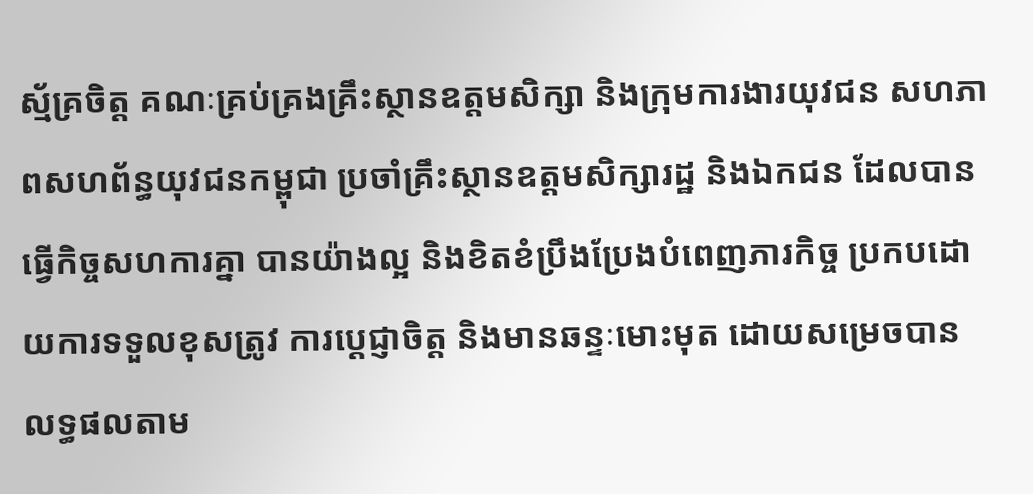ស្ម័គ្រចិត្ត គណៈគ្រប់គ្រងគ្រឹះស្ថានឧត្តមសិក្សា និងក្រុមការងារយុវជន សហភាពសហព័ន្ធយុវជនកម្ពុជា ប្រចាំគ្រឹះស្ថានឧត្តមសិក្សារដ្ឋ និងឯកជន ដែលបានធ្វើកិច្ចសហការគ្នា បានយ៉ាងល្អ និងខិតខំប្រឹងប្រែងបំពេញភារកិច្ច ប្រកបដោយការទទួលខុសត្រូវ ការប្តេជ្ញាចិត្ត និងមានឆន្ទៈមោះមុត ដោយសម្រេចបាន លទ្ធផលតាម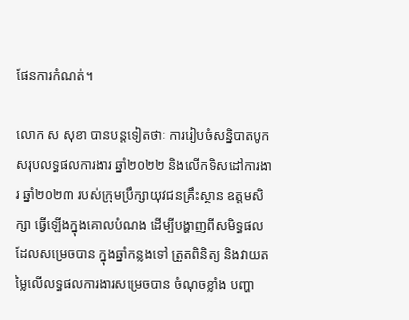ផែនការកំណត់។

លោក ស សុខា បានបន្តទៀតថាៈ ការរៀបចំសន្និបាតបូកសរុបលទ្ធផលការងារ ឆ្នាំ២០២២ និងលើកទិសដៅការងារ ឆ្នាំ២០២៣ របស់ក្រុមប្រឹក្សាយុវជនគ្រឹះស្ថាន ឧត្តមសិក្សា ធ្វើឡើងក្នុងគោលបំណង ដើម្បីបង្ហាញពីសមិទ្ធផល ដែលសម្រេចបាន ក្នុងឆ្នាំកន្លងទៅ ត្រួតពិនិត្យ និងវាយតម្លៃលើលទ្ធផលការងារសម្រេចបាន ចំណុចខ្លាំង បញ្ហា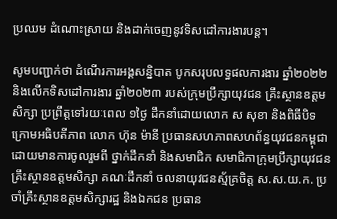ប្រឈម ដំណោះស្រាយ និងដាក់ចេញនូវទិសដៅការងារបន្ត។

សូមបញ្ជាក់ថា ដំណើរការអង្គសន្និបាត បូកសរុបលទ្ធផលការងារ ឆ្នាំ២០២២ និងលើកទិសដៅការងារ ឆ្នាំ២០២៣ របស់ក្រុមប្រឹក្សាយុវជន គ្រឹះស្ថានឧត្តមសិក្សា ប្រព្រឹត្តទៅរយៈពេល ១ថ្ងៃ ដឹកនាំដោយលោក ស សុខា និងពិធីបិទក្រោមអធិបតីភាព លោក ហ៊ុន ម៉ានី ប្រធានសហភាពសហព័ន្ធយុវជនកម្ពុជា ដោយមានការចូលរួមពី ថ្នាក់ដឹកនាំ និងសមាជិក សមាជិកាក្រុមប្រឹក្សាយុវជនគ្រឹះស្ថានឧត្តមសិក្សា គណៈដឹកនាំ ចលនាយុវជនស្ម័គ្រចិត្ត ស.ស.យ.ក. ប្រចាំគ្រឹះស្ថានឧត្តមសិក្សារដ្ឋ និងឯកជន ប្រធាន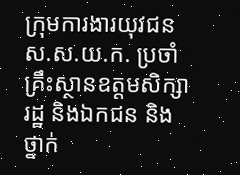ក្រុមការងារយុវជន ស.ស.យ.ក. ប្រចាំគ្រឹះស្ថានឧត្តមសិក្សារដ្ឋ និងឯកជន និងថ្នាក់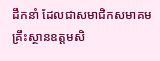ដឹកនាំ ដែលជាសមាជិកសមាគមគ្រឹះស្ថានឧត្តមសិ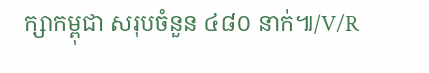ក្សាកម្ពុជា សរុបចំនួន ៤៨០ នាក់៕/V/R